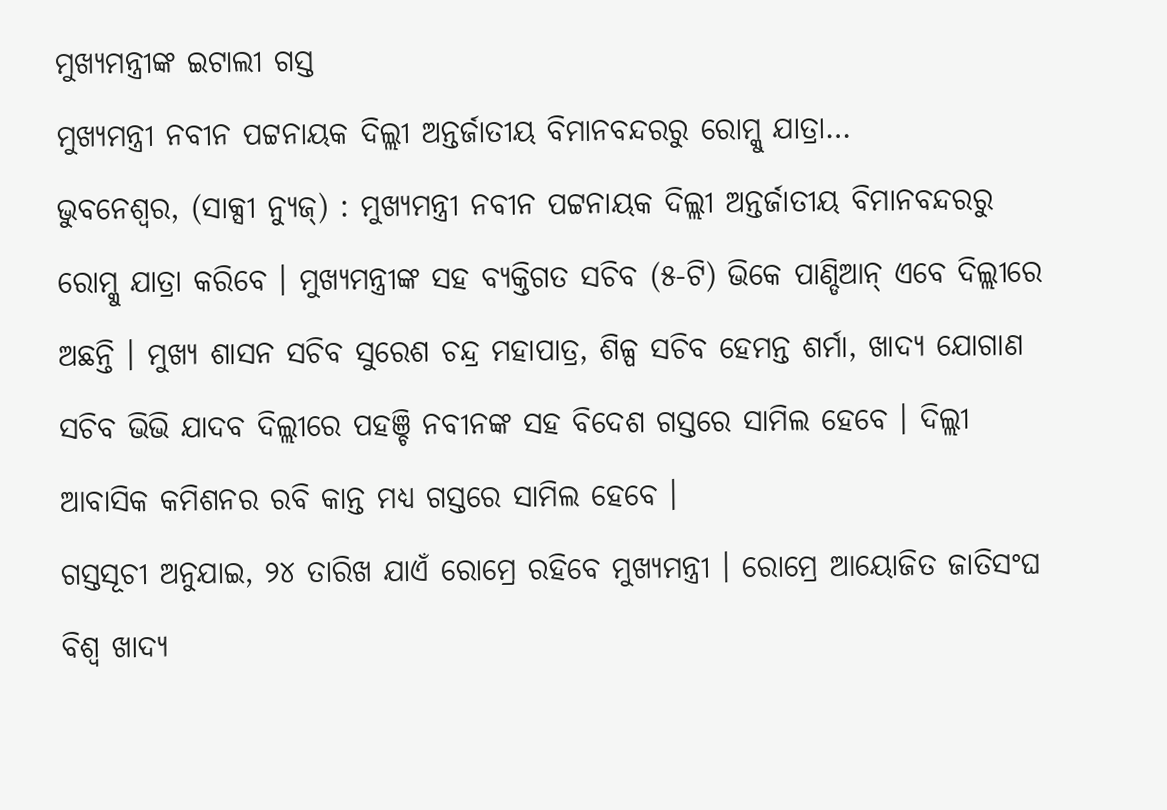ମୁଖ୍ୟମନ୍ତ୍ରୀଙ୍କ ଇଟାଲୀ ଗସ୍ତ
ମୁଖ୍ୟମନ୍ତ୍ରୀ ନବୀନ ପଟ୍ଟନାୟକ ଦିଲ୍ଲୀ ଅନ୍ତର୍ଜାତୀୟ ବିମାନବନ୍ଦରରୁ ରୋମ୍କୁ ଯାତ୍ରା…
ଭୁବନେଶ୍ୱର, (ସାକ୍ସୀ ନ୍ୟୁଜ୍) : ମୁଖ୍ୟମନ୍ତ୍ରୀ ନବୀନ ପଟ୍ଟନାୟକ ଦିଲ୍ଲୀ ଅନ୍ତର୍ଜାତୀୟ ବିମାନବନ୍ଦରରୁ ରୋମ୍କୁ ଯାତ୍ରା କରିବେ । ମୁଖ୍ୟମନ୍ତ୍ରୀଙ୍କ ସହ ବ୍ୟକ୍ତିଗତ ସଚିବ (୫-ଟି) ଭିକେ ପାଣ୍ଡିଆନ୍ ଏବେ ଦିଲ୍ଲୀରେ ଅଛନ୍ତି । ମୁଖ୍ୟ ଶାସନ ସଚିବ ସୁରେଶ ଚନ୍ଦ୍ର ମହାପାତ୍ର, ଶିଳ୍ପ ସଚିବ ହେମନ୍ତ ଶର୍ମା, ଖାଦ୍ୟ ଯୋଗାଣ ସଚିବ ଭିଭି ଯାଦବ ଦିଲ୍ଲୀରେ ପହଞ୍ଚି ନବୀନଙ୍କ ସହ ବିଦେଶ ଗସ୍ତରେ ସାମିଲ ହେବେ । ଦିଲ୍ଲୀ ଆବାସିକ କମିଶନର ରବି କାନ୍ତ ମଧ୍ୟ ଗସ୍ତରେ ସାମିଲ ହେବେ ।
ଗସ୍ତସୂଚୀ ଅନୁଯାଇ, ୨୪ ତାରିଖ ଯାଏଁ ରୋମ୍ରେ ରହିବେ ମୁଖ୍ୟମନ୍ତ୍ରୀ । ରୋମ୍ରେ ଆୟୋଜିତ ଜାତିସଂଘ ବିଶ୍ୱ ଖାଦ୍ୟ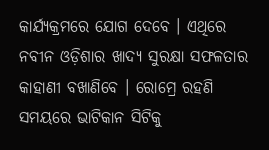କାର୍ଯ୍ୟକ୍ରମରେ ଯୋଗ ଦେବେ । ଏଥିରେ ନବୀନ ଓଡ଼ିଶାର ଖାଦ୍ୟ ସୁରକ୍ଷା ସଫଳତାର କାହାଣୀ ବଖାଣିବେ । ରୋମ୍ରେ ରହଣି ସମୟରେ ଭାଟିକାନ ସିଟିକୁ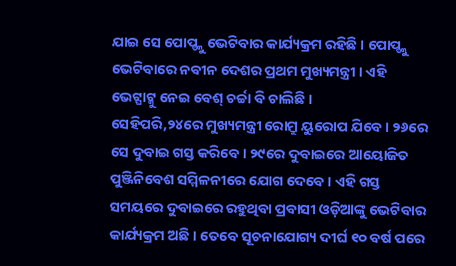ଯାଇ ସେ ପୋପ୍ଙ୍କୁ ଭେଟିବାର କାର୍ଯ୍ୟକ୍ରମ ରହିଛି । ପୋପ୍ଙ୍କୁ ଭେଟିବାରେ ନବୀନ ଦେଶର ପ୍ରଥମ ମୁଖ୍ୟମନ୍ତ୍ରୀ । ଏହି ଭେଟ୍ଘାଟ୍କୁ ନେଇ ବେଶ୍ ଚର୍ଚ୍ଚା ବି ଚାଲିଛି ।
ସେହିପରି,୨୪ରେ ମୁଖ୍ୟମନ୍ତ୍ରୀ ରୋମ୍ରୁ ୟୁରୋପ ଯିବେ । ୨୬ରେ ସେ ଦୁବାଇ ଗସ୍ତ କରିବେ । ୨୯ରେ ଦୁବାଇରେ ଆୟୋଜିତ ପୁଞ୍ଜିନିବେଶ ସମ୍ମିଳନୀରେ ଯୋଗ ଦେବେ । ଏହି ଗସ୍ତ ସମୟରେ ଦୁବାଇରେ ରହୁଥିବା ପ୍ରବାସୀ ଓଡ଼ିଆଙ୍କୁ ଭେଟିବାର କାର୍ଯ୍ୟକ୍ରମ ଅଛି । ତେବେ ସୂଚନାଯୋଗ୍ୟ ଦୀର୍ଘ ୧୦ ବର୍ଷ ପରେ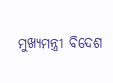ମୁଖ୍ୟମନ୍ତ୍ରୀ ବିଦେଶ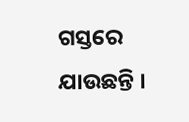ଗସ୍ତରେ ଯାଉଛନ୍ତି ।